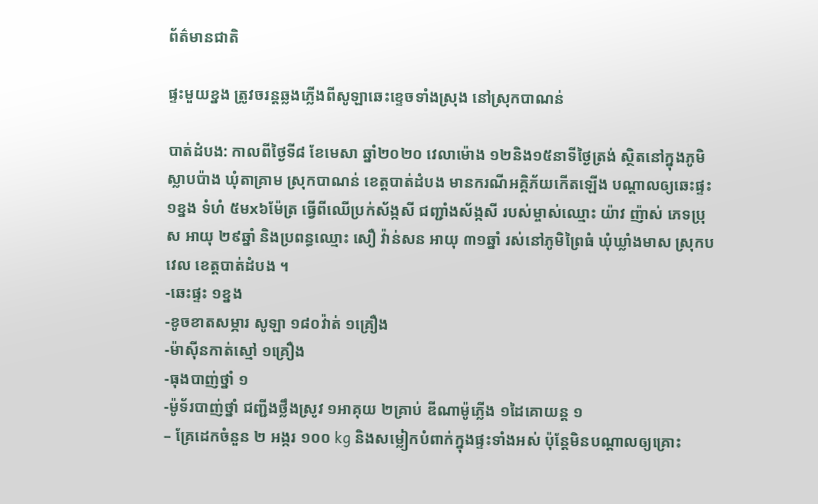ព័ត៌មានជាតិ

ផ្ទះមួយខ្នង ត្រូវចរន្តឆ្លងភ្លើងពីសូឡាឆេះខ្ទេចទាំងស្រុង នៅស្រុកបាណន់

បាត់ដំបង: កាលពីថ្ងៃទី៨ ខែមេសា ឆ្នាំ២០២០ វេលាម៉ោង ១២និង១៥នាទីថ្ងៃត្រង់ ស្ថិតនៅក្នុងភូមិស្លាបប៉ាង ឃុំតាគ្រាម ស្រុកបាណន់ ខេត្តបាត់ដំបង មានករណីអគ្គិភ័យកើតឡើង បណ្តាលឲ្យឆេះផ្ទះ ១ខ្នង ទំហំ ៥មx៦ម៉ែត្រ ធ្វើពីឈើប្រក់ស័ង្កសី ជញ្ជាំងស័ង្កសី របស់ម្ចាស់ឈ្មោះ យ៉ាវ ញ៉ាស់ ភេទប្រុស អាយុ ២៩ឆ្នាំ និងប្រពន្ធឈ្មោះ សឿ វ៉ាន់សន អាយុ ៣១ឆ្នាំ រស់នៅភូមិព្រៃធំ ឃុំឃ្លាំងមាស ស្រុកបវេល ខេត្តបាត់ដំបង ។
-ឆេះផ្ទះ ១ខ្នង
-ខូចខាតសម្ភារ សូឡា ១៨០វ៉ាត់ ១គ្រឿង
-ម៉ាស៊ីនកាត់ស្មៅ ១គ្រឿង
-ធុងបាញ់ថ្នាំ ១
-ម៉ូទ័របាញ់ថ្នាំ ជញ្ជីងថ្លឹងស្រូវ ១អាគុយ ២គ្រាប់ ឌីណាម៉ូភ្លើង ១ដៃគោយន្ត ១
– គ្រែដេកចំនួន ២ អង្ករ ១០០ kg និងសម្លៀកបំពាក់ក្នុងផ្ទះទាំងអស់ ប៉ុន្តែមិនបណ្តាលឲ្យគ្រោះ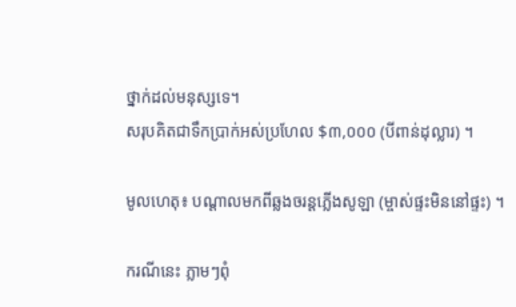ថ្នាក់ដល់មនុស្សទេ។
សរុបគិតជាទឹកប្រាក់អស់ប្រហែល $៣,០០០ (បីពាន់ដុល្លារ) ។

មូលហេតុ៖ បណ្តាលមកពីឆ្លងចរន្តភ្លើងសូឡា (ម្ចាស់ផ្ទះមិននៅផ្ទះ) ។

ករណីនេះ ភ្លាមៗពុំ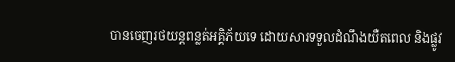បានចេញរថយន្តពន្លត់អគ្គិភ័យទេ ដោយសារទទួលដំណឹងយឺតពេល និងផ្លូវ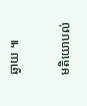ឆ្ងាយ ៕

មតិយោបល់